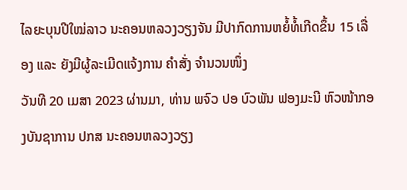ໄລຍະບຸນປີໃໝ່ລາວ ນະຄອນຫລວງວຽງຈັນ ມີປາກົດການຫຍໍ້ທໍ້ເກີດຂຶ້ນ 15 ເລື່ອງ ແລະ ຍັງມີຜູ້ລະເມີດແຈ້ງການ ຄໍາສັ່ງ ຈຳນວນໜຶ່ງ
ວັນທີ 20 ເມສາ 2023 ຜ່ານມາ, ທ່ານ ພຈົວ ປອ ບົວພັນ ຟອງມະນີ ຫົວໜ້າກອງບັນຊາການ ປກສ ນະຄອນຫລວງວຽງ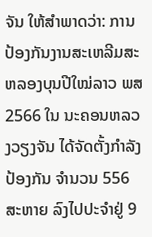ຈັນ ໃຫ້ສໍາພາດວ່າ: ການປ້ອງກັນງານສະເຫລີມສະຫລອງບຸນປີໃໝ່ລາວ ພສ 2566 ໃນ ນະຄອນຫລວງວຽງຈັນ ໄດ້ຈັດຕັ້ງກໍາລັງປ້ອງກັນ ຈໍານວນ 556 ສະຫາຍ ລົງໄປປະຈໍາຢູ່ 9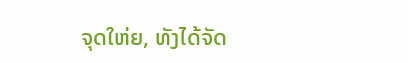ຈຸດໃຫ່ຍ, ທັງໄດ້ຈັດ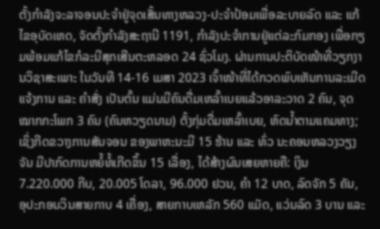ຕັ້ງກຳລັງຈະລາຈອນປະຈຳຢູ່ຈຸດເສັ້ນທາງຫລວງ-ປະຈຳປ້ອມເພື່ອລະບາຍລົດ ແລະ ແກ້ໄຂອຸບັດເຫດ, ຈັດຕັ້ງກໍາລັງສະຖານີ 1191, ກຳລັງປະຈຳການຢູ່ແຕ່ລະກົມກອງ ເພື່ອກຽມພ້ອມແກ້ໄຂກໍລະນີສຸກເສີນຕະຫລອດ 24 ຊົ່ວໂມງ. ຜ່ານການປະຕິບັດໜ້າທີ່ວຽກງານວິຊາສະເພາະ ໃນວັນທີ 14-16 ເມສາ 2023 ເຈົ້າໜ້າທີ່ໄດ້ກວດພົບເຫັນການລະເມີດແຈ້ງການ ແລະ ຄຳສັ່ງ ເປັນຕົ້ນ ແມ່ນມີຄົນດື່ມເຫລົ້າເບຍແລ້ວອາລະວາດ 2 ຄົນ, ຈຸດໝາກກະໂພກ 3 ຄົນ (ຄົນຫວຽດນາມ) ຕັ້ງກຸ່ມດື່ມເຫລົ້າເບຍ, ຫົດນໍ້າຕາມແຄມທາງ; ເຊິ່ງກີດຂວາງການສັນຈອນ ຂອງພາຫະນະມີ 15 ຮ້ານ ແລະ ທົ່ວ ນະຄອນຫລວງວຽງຈັນ ມີປາກົດການຫຍໍ້ທໍ້ເກີດຂຶ້ນ 15 ເລື່ອງ, ໄດ້ສ້າງຜົນເສຍຫາຍຄື: ເງິນ 7.220.000 ກີບ, 20.005 ໂດລາ, 96.000 ຢວນ, ຄຳ 12 ບາດ, ລົດຈັກ 5 ຄັນ, ອຸປະກອນວິນສາຍກາບ 4 ເຄື່ອງ, ສາຍກາບເຫລັກ 560 ແມັດ, ແວ່ນລົດ 3 ບານ ແລະ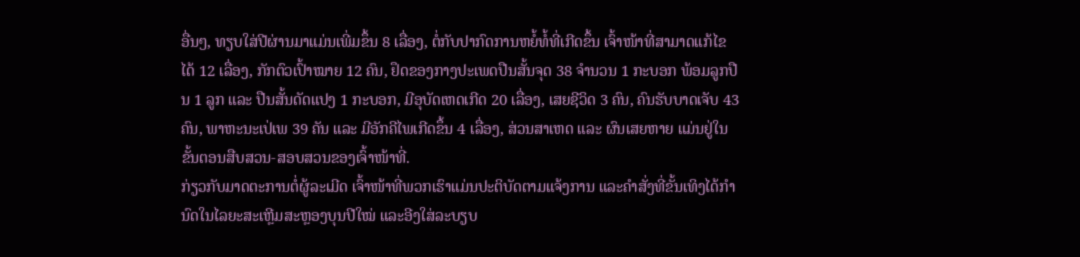ອື່ນໆ, ທຽບໃສ່ປີຜ່ານມາແມ່ນເພີ່ມຂຶ້ນ 8 ເລື່ອງ, ຕໍ່ກັບປາກົດການຫຍໍ້ທໍ້ທີ່ເກີດຂຶ້ນ ເຈົ້າໜ້າທີ່ສາມາດແກ້ໄຂໄດ້ 12 ເລື່ອງ, ກັກຕົວເປົ້າໝາຍ 12 ຄົນ, ຢຶດຂອງກາງປະເພດປືນສັ້ນຈຸດ 38 ຈໍານວນ 1 ກະບອກ ພ້ອມລູກປືນ 1 ລູກ ແລະ ປືນສັ້ນດັດແປງ 1 ກະບອກ, ມີອຸບັດເຫດເກີດ 20 ເລື່ອງ, ເສຍຊີວິດ 3 ຄົນ, ຄົນຮັບບາດເຈັບ 43 ຄົນ, ພາຫະນະເປ່ເພ 39 ຄັນ ແລະ ມີອັກຄີໄພເກີດຂຶ້ນ 4 ເລື່ອງ, ສ່ວນສາເຫດ ແລະ ຜົນເສຍຫາຍ ແມ່ນຢູ່ໃນຂັ້ນຕອນສືບສວນ-ສອບສວນຂອງເຈົ້າໜ້າທີ່.
ກ່ຽວກັບມາດຕະການຕໍ່ຜູ້ລະເມີດ ເຈົ້າໜ້າທີ່ພວກເຮົາແມ່ນປະຕິບັດຕາມແຈ້ງການ ແລະຄໍາສັ່ງທີ່ຂັ້ນເທິງໄດ້ກໍານົດໃນໄລຍະສະເຫຼີມສະຫຼອງບຸນປີໃໝ່ ແລະອີງໃສ່ລະບຽບ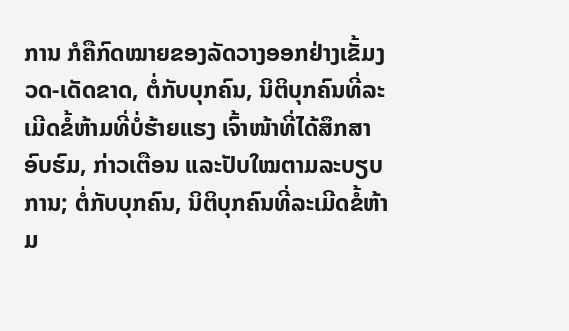ການ ກໍຄືກົດໝາຍຂອງລັດວາງອອກຢ່າງເຂັ້ມງວດ-ເດັດຂາດ, ຕໍ່ກັບບຸກຄົນ, ນິຕິບຸກຄົນທີ່ລະເມີດຂໍ້ຫ້າມທີ່ບໍ່ຮ້າຍແຮງ ເຈົ້າໜ້າທີ່ໄດ້ສຶກສາອົບຮົມ, ກ່າວເຕືອນ ແລະປັບໃໝຕາມລະບຽບການ; ຕໍ່ກັບບຸກຄົນ, ນິຕິບຸກຄົນທີ່ລະເມີດຂໍ້ຫ້າມ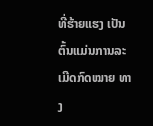ທີ່ຮ້າຍແຮງ ເປັນຕົ້ນແມ່ນການລະເມີດກົດໝາຍ ທາງ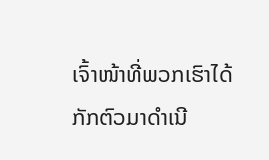ເຈົ້າໜ້າທີ່ພວກເຮົາໄດ້ກັກຕົວມາດໍາເນີ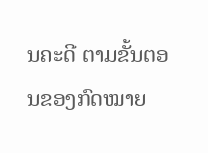ນຄະດີ ຕາມຂັ້ນຕອນຂອງກົດໝາຍ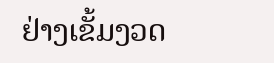ຢ່າງເຂັ້ມງວດ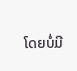ໂດຍບໍ່ມີ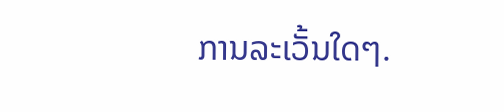ການລະເວັ້ນໃດໆ.